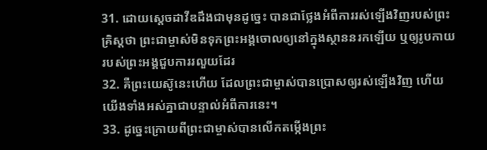31. ដោយស្ដេចដាវីឌដឹងជាមុនដូច្នេះ បានជាថ្លែងអំពីការរស់ឡើងវិញរបស់ព្រះគ្រិស្ដថា ព្រះជាម្ចាស់មិនទុកព្រះអង្គចោលឲ្យនៅក្នុងស្ថាននរកឡើយ ឬឲ្យរូបកាយរបស់ព្រះអង្គជួបការរលួយដែរ
32. គឺព្រះយេស៊ូនេះហើយ ដែលព្រះជាម្ចាស់បានប្រោសឲ្យរស់ឡើងវិញ ហើយយើងទាំងអស់គ្នាជាបន្ទាល់អំពីការនេះ។
33. ដូច្នេះក្រោយពីព្រះជាម្ចាស់បានលើកតម្កើងព្រះ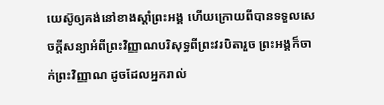យេស៊ូឲ្យគង់នៅខាងស្ដាំព្រះអង្គ ហើយក្រោយពីបានទទួលសេចក្ដីសន្យាអំពីព្រះវិញ្ញាណបរិសុទ្ធពីព្រះវរបិតារួច ព្រះអង្គក៏ចាក់ព្រះវិញ្ញាណ ដូចដែលអ្នករាល់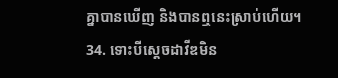គ្នាបានឃើញ និងបានឮនេះស្រាប់ហើយ។
34. ទោះបីស្ដេចដាវីឌមិន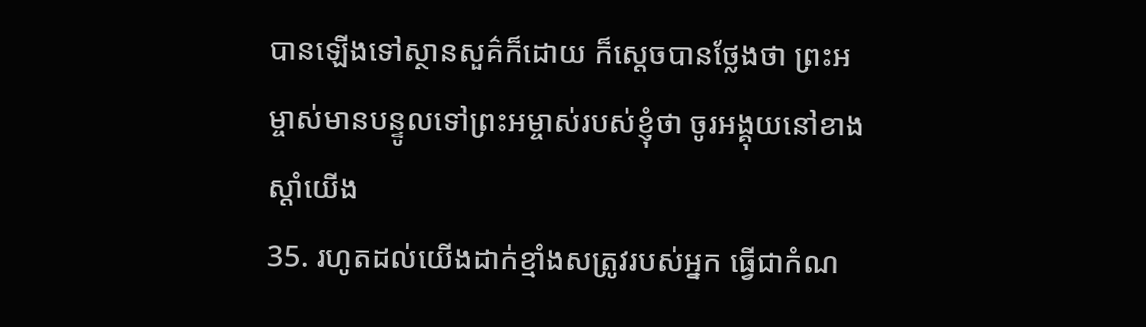បានឡើងទៅស្ថានសួគ៌ក៏ដោយ ក៏ស្ដេចបានថ្លែងថា ព្រះអម្ចាស់មានបន្ទូលទៅព្រះអម្ចាស់របស់ខ្ញុំថា ចូរអង្គុយនៅខាងស្ដាំយើង
35. រហូតដល់យើងដាក់ខ្មាំងសត្រូវរបស់អ្នក ធ្វើជាកំណ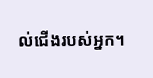ល់ជើងរបស់អ្នក។